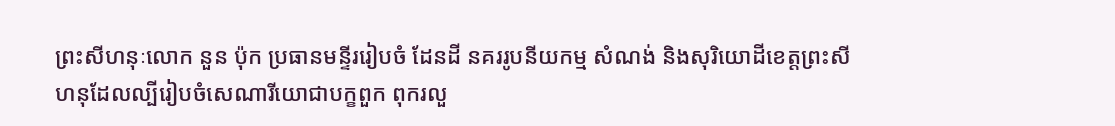ព្រះសីហនុៈលោក នួន ប៉ុក ប្រធានមន្ទីររៀបចំ ដែនដី នគររូបនីយកម្ម សំណង់ និងសុរិយោដីខេត្តព្រះសីហនុដែលល្បីរៀបចំសេណារីយោជាបក្ខពួក ពុករលួ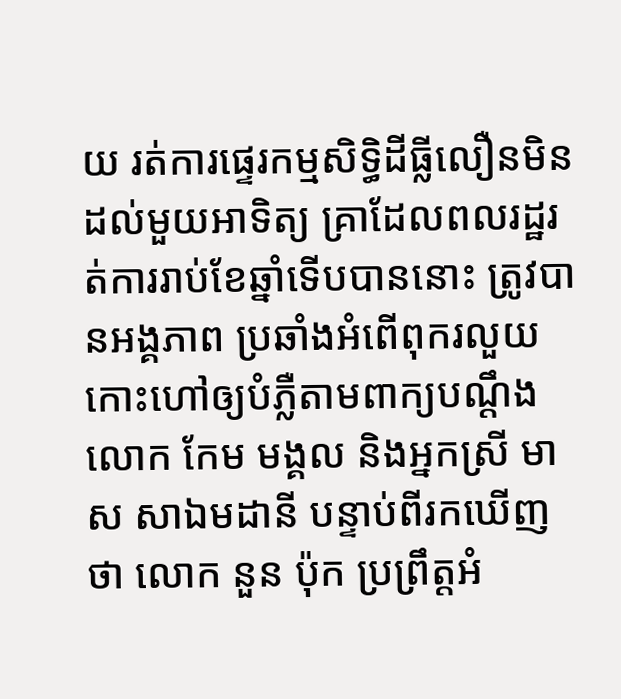យ រត់ការផ្ទេរកម្មសិទ្ធិដីធ្លីលឿនមិនដល់មួយអាទិត្យ គ្រាដែលពលរដ្ឋរត់ការរាប់ខែឆ្នាំទើបបាននោះ ត្រូវបានអង្គភាព ប្រឆាំងអំពើពុករលួយ កោះហៅឲ្យបំភ្លឺតាមពាក្យបណ្តឹងលោក កែម មង្គល និងអ្នកស្រី មាស សាឯមដានី បន្ទាប់ពីរកឃើញថា លោក នួន ប៉ុក ប្រព្រឹត្តអំ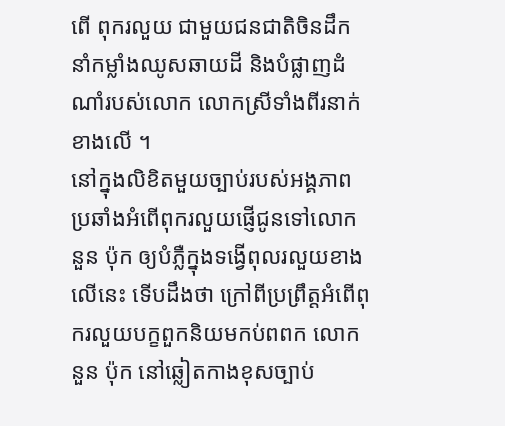ពើ ពុករលួយ ជាមួយជនជាតិចិនដឹកនាំកម្លាំងឈូសឆាយដី និងបំផ្លាញដំណាំរបស់លោក លោកស្រីទាំងពីរនាក់ខាងលើ ។
នៅក្នុងលិខិតមួយច្បាប់របស់អង្គភាពប្រឆាំងអំពើពុករលួយផ្ញើជូនទៅលោក នួន ប៉ុក ឲ្យបំភ្លឺក្នុងទង្វើពុលរលួយខាងលើនេះ ទើបដឹងថា ក្រៅពីប្រព្រឹត្តអំពើពុករលួយបក្ខពួកនិយមកប់ពពក លោក នួន ប៉ុក នៅឆ្លៀតកាងខុសច្បាប់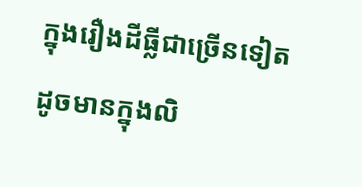ក្នុងរឿងដីធ្លីជាច្រើនទៀត ដូចមានក្នុងលិ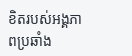ខិតរបស់អង្គភាពប្រឆាំង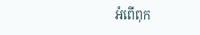អំពើពុក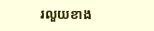រលួយខាង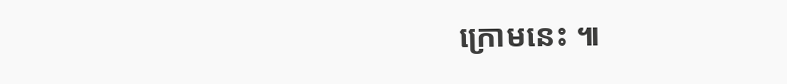ក្រោមនេះ ៕